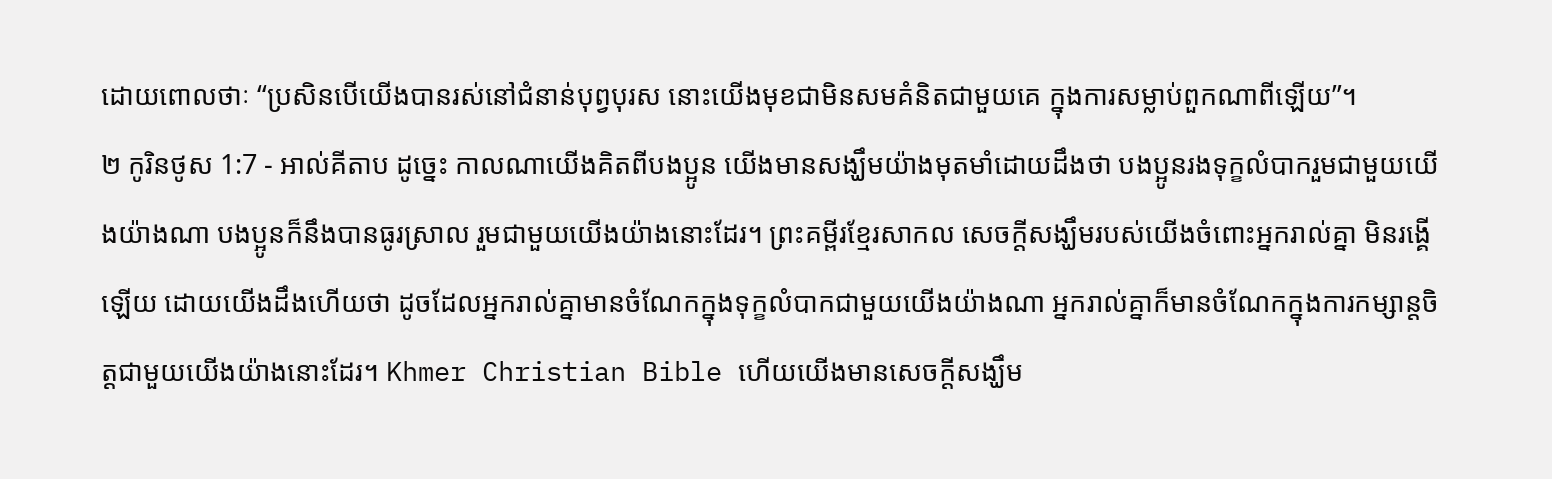ដោយពោលថាៈ “ប្រសិនបើយើងបានរស់នៅជំនាន់បុព្វបុរស នោះយើងមុខជាមិនសមគំនិតជាមួយគេ ក្នុងការសម្លាប់ពួកណាពីឡើយ”។
២ កូរិនថូស 1:7 - អាល់គីតាប ដូច្នេះ កាលណាយើងគិតពីបងប្អូន យើងមានសង្ឃឹមយ៉ាងមុតមាំដោយដឹងថា បងប្អូនរងទុក្ខលំបាករួមជាមួយយើងយ៉ាងណា បងប្អូនក៏នឹងបានធូរស្រាល រួមជាមួយយើងយ៉ាងនោះដែរ។ ព្រះគម្ពីរខ្មែរសាកល សេចក្ដីសង្ឃឹមរបស់យើងចំពោះអ្នករាល់គ្នា មិនរង្គើឡើយ ដោយយើងដឹងហើយថា ដូចដែលអ្នករាល់គ្នាមានចំណែកក្នុងទុក្ខលំបាកជាមួយយើងយ៉ាងណា អ្នករាល់គ្នាក៏មានចំណែកក្នុងការកម្សាន្តចិត្តជាមួយយើងយ៉ាងនោះដែរ។ Khmer Christian Bible ហើយយើងមានសេចក្ដីសង្ឃឹម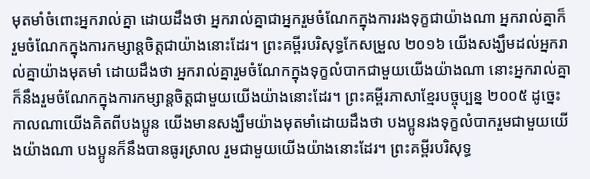មុតមាំចំពោះអ្នករាល់គ្នា ដោយដឹងថា អ្នករាល់គ្នាជាអ្នករួមចំណែកក្នុងការរងទុក្ខជាយ៉ាងណា អ្នករាល់គ្នាក៏រួមចំណែកក្នុងការកម្សាន្ដចិត្ដជាយ៉ាងនោះដែរ។ ព្រះគម្ពីរបរិសុទ្ធកែសម្រួល ២០១៦ យើងសង្ឃឹមដល់អ្នករាល់គ្នាយ៉ាងមុតមាំ ដោយដឹងថា អ្នករាល់គ្នារួមចំណែកក្នុងទុក្ខលំបាកជាមួយយើងយ៉ាងណា នោះអ្នករាល់គ្នាក៏នឹងរួមចំណែកក្នុងការកម្សាន្តចិត្តជាមួយយើងយ៉ាងនោះដែរ។ ព្រះគម្ពីរភាសាខ្មែរបច្ចុប្បន្ន ២០០៥ ដូច្នេះ កាលណាយើងគិតពីបងប្អូន យើងមានសង្ឃឹមយ៉ាងមុតមាំដោយដឹងថា បងប្អូនរងទុក្ខលំបាករួមជាមួយយើងយ៉ាងណា បងប្អូនក៏នឹងបានធូរស្រាល រួមជាមួយយើងយ៉ាងនោះដែរ។ ព្រះគម្ពីរបរិសុទ្ធ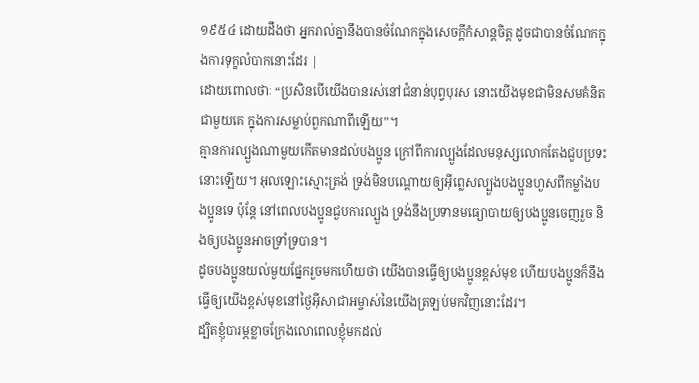១៩៥៤ ដោយដឹងថា អ្នករាល់គ្នានឹងបានចំណែកក្នុងសេចក្ដីកំសាន្តចិត្ត ដូចជាបានចំណែកក្នុងការទុក្ខលំបាកនោះដែរ |
ដោយពោលថាៈ “ប្រសិនបើយើងបានរស់នៅជំនាន់បុព្វបុរស នោះយើងមុខជាមិនសមគំនិតជាមួយគេ ក្នុងការសម្លាប់ពួកណាពីឡើយ”។
គ្មានការល្បួងណាមួយកើតមានដល់បងប្អូន ក្រៅពីការល្បួងដែលមនុស្សលោកតែងជួបប្រទះនោះឡើយ។ អុលឡោះស្មោះត្រង់ ទ្រង់មិនបណ្ដោយឲ្យអ៊ីព្លេសល្បួងបងប្អូនហួសពីកម្លាំងបងប្អូនទេ ប៉ុន្ដែ នៅពេលបងប្អូនជួបការល្បួង ទ្រង់នឹងប្រទានមធ្យោបាយឲ្យបងប្អូនចេញរួច និងឲ្យបងប្អូនអាចទ្រាំទ្របាន។
ដូចបងប្អូនយល់មួយផ្នែករួចមកហើយថា យើងបានធ្វើឲ្យបងប្អូនខ្ពស់មុខ ហើយបងប្អូនក៏នឹងធ្វើឲ្យយើងខ្ពស់មុខនៅថ្ងៃអ៊ីសាជាអម្ចាស់នៃយើងត្រឡប់មកវិញនោះដែរ។
ដ្បិតខ្ញុំបារម្ភខ្លាចក្រែងលោពេលខ្ញុំមកដល់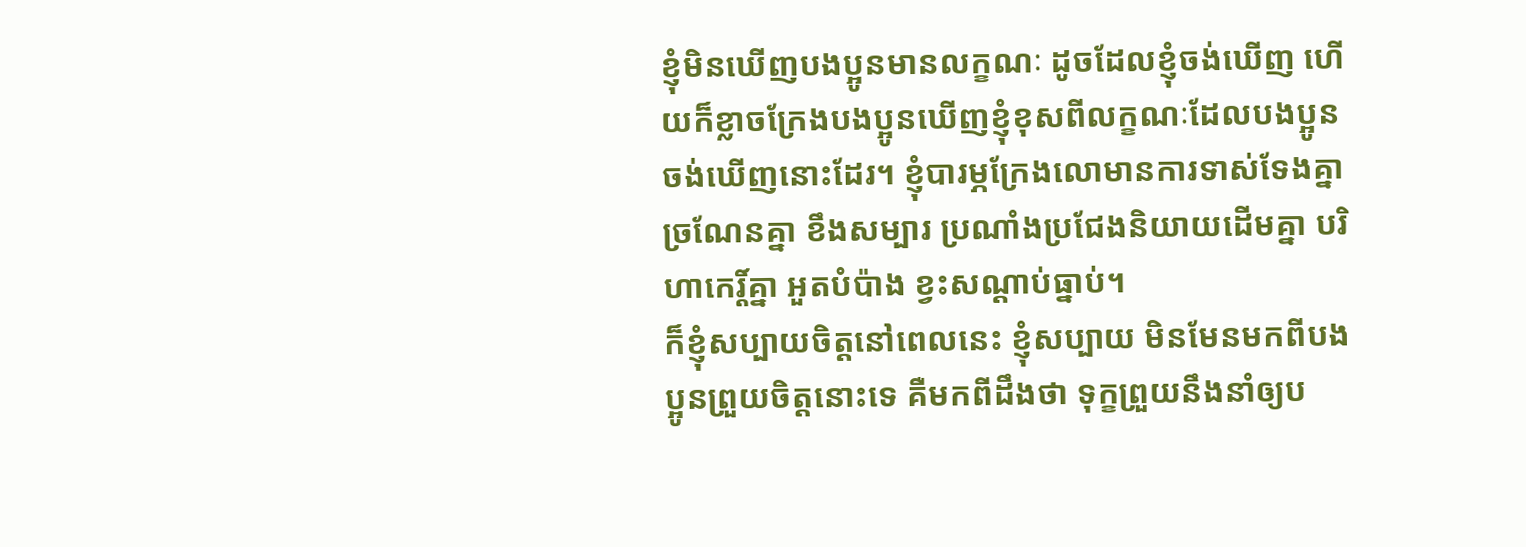ខ្ញុំមិនឃើញបងប្អូនមានលក្ខណៈ ដូចដែលខ្ញុំចង់ឃើញ ហើយក៏ខ្លាចក្រែងបងប្អូនឃើញខ្ញុំខុសពីលក្ខណៈដែលបងប្អូនចង់ឃើញនោះដែរ។ ខ្ញុំបារម្ភក្រែងលោមានការទាស់ទែងគ្នា ច្រណែនគ្នា ខឹងសម្បារ ប្រណាំងប្រជែងនិយាយដើមគ្នា បរិហាកេរ្ដិ៍គ្នា អួតបំប៉ាង ខ្វះសណ្ដាប់ធ្នាប់។
ក៏ខ្ញុំសប្បាយចិត្ដនៅពេលនេះ ខ្ញុំសប្បាយ មិនមែនមកពីបងប្អូនព្រួយចិត្ដនោះទេ គឺមកពីដឹងថា ទុក្ខព្រួយនឹងនាំឲ្យប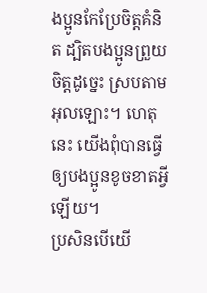ងប្អូនកែប្រែចិត្ដគំនិត ដ្បិតបងប្អូនព្រួយចិត្ដដូច្នេះ ស្របតាមអុលឡោះ។ ហេតុនេះ យើងពុំបានធ្វើឲ្យបងប្អូនខូចខាតអ្វីឡើយ។
ប្រសិនបើយើ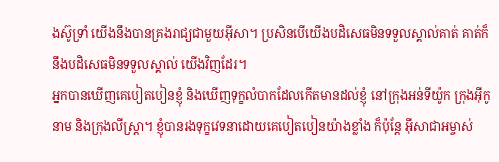ងស៊ូទ្រាំ យើងនឹងបានគ្រងរាជ្យជាមួយអ៊ីសា។ ប្រសិនបើយើងបដិសេធមិនទទួលស្គាល់គាត់ គាត់ក៏នឹងបដិសេធមិនទទួលស្គាល់ យើងវិញដែរ។
អ្នកបានឃើញគេបៀតបៀនខ្ញុំ និងឃើញទុក្ខលំបាកដែលកើតមានដល់ខ្ញុំ នៅក្រុងអន់ទីយ៉ូក ក្រុងអ៊ីកូនាម និងក្រុងលីស្ដ្រា។ ខ្ញុំបានរងទុក្ខវេទនាដោយគេបៀតបៀនយ៉ាងខ្លាំង ក៏ប៉ុន្ដែ អ៊ីសាជាអម្ចាស់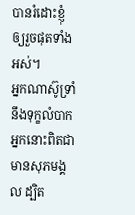បានរំដោះខ្ញុំឲ្យរួចផុតទាំងអស់។
អ្នកណាស៊ូទ្រាំនឹងទុក្ខលំបាក អ្នកនោះពិតជាមានសុភមង្គល ដ្បិត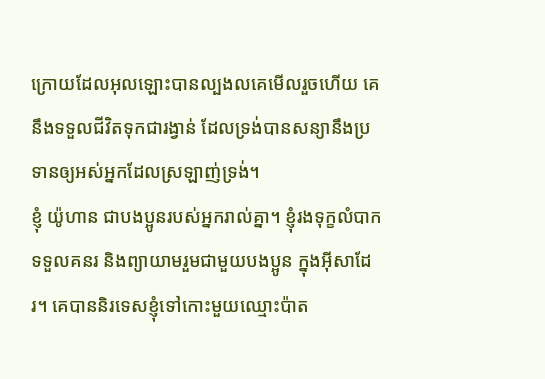ក្រោយដែលអុលឡោះបានល្បងលគេមើលរួចហើយ គេនឹងទទួលជីវិតទុកជារង្វាន់ ដែលទ្រង់បានសន្យានឹងប្រទានឲ្យអស់អ្នកដែលស្រឡាញ់ទ្រង់។
ខ្ញុំ យ៉ូហាន ជាបងប្អូនរបស់អ្នករាល់គ្នា។ ខ្ញុំរងទុក្ខលំបាក ទទួលគនរ និងព្យាយាមរួមជាមួយបងប្អូន ក្នុងអ៊ីសាដែរ។ គេបាននិរទេសខ្ញុំទៅកោះមួយឈ្មោះប៉ាត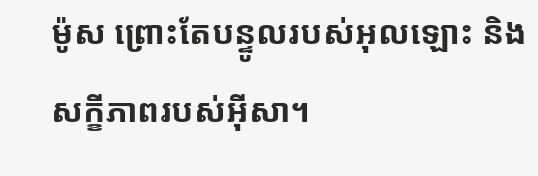ម៉ូស ព្រោះតែបន្ទូលរបស់អុលឡោះ និងសក្ខីភាពរបស់អ៊ីសា។